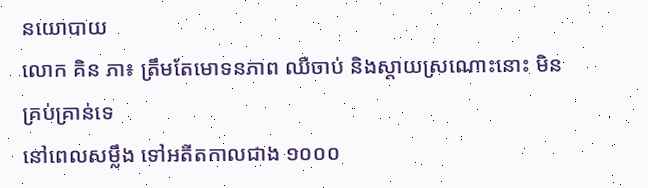នយោបាយ
លោក គិន ភា៖ ត្រឹមតែមោទនភាព ឈឺចាប់ និងស្តាយស្រណោះនោះ មិនគ្រប់គ្រាន់ទេ
នៅពេលសម្លឹង ទៅអតីតកាលជាង ១០០០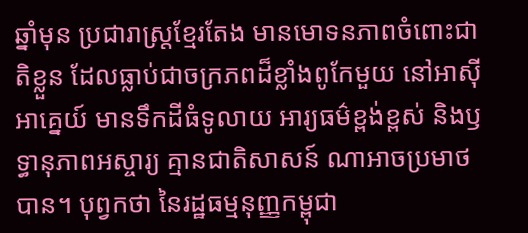ឆ្នាំមុន ប្រជារាស្ត្រខ្មែរតែង មានមោទនភាពចំពោះជាតិខ្លួន ដែលធ្លាប់ជាចក្រភពដ៏ខ្លាំងពូកែមួយ នៅអាស៊ីអាគ្នេយ៍ មានទឹកដីធំទូលាយ អារ្យធម៌ខ្ពង់ខ្ពស់ និងឫទ្ធានុភាពអស្ចារ្យ គ្មានជាតិសាសន៍ ណាអាចប្រមាថបាន។ បុព្វកថា នៃរដ្ឋធម្មនុញ្ញកម្ពុជា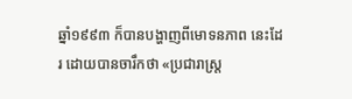ឆ្នាំ១៩៩៣ ក៏បានបង្ហាញពីមោទនភាព នេះដែរ ដោយបានចារឹកថា «ប្រជារាស្ត្រ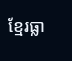ខ្មែរធ្លា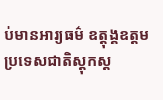ប់មានអារ្យធម៌ ឧត្ដុង្គឧត្ដម ប្រទេសជាតិស្តុកស្ដ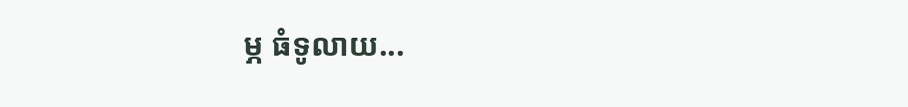ម្ភ ធំទូលាយ...